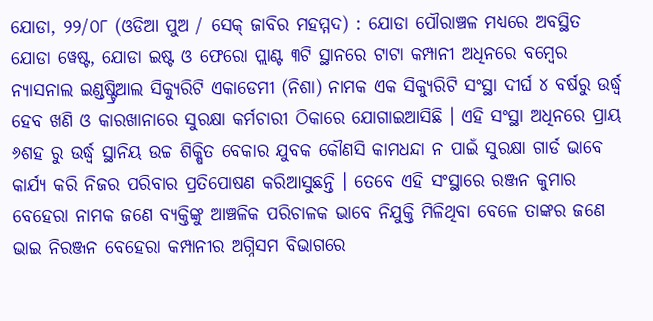ଯୋଡା, ୨୨/୦୮ (ଓଡିଆ ପୁଅ / ସେକ୍ ଜାବିର ମହମ୍ମଦ) : ଯୋଡା ପୌରାଞ୍ଚଳ ମଧ୍ୟରେ ଅବସ୍ଥିତ ଯୋଡା ୱେଷ୍ଟ, ଯୋଡା ଇଷ୍ଟ ଓ ଫେରୋ ପ୍ଲାଣ୍ଟ ୩ଟି ସ୍ଥାନରେ ଟାଟା କମ୍ପାନୀ ଅଧିନରେ ବମ୍ବେର ନ୍ୟାସନାଲ ଇଣ୍ଡଷ୍ଟ୍ରିଆଲ ସିକ୍ୟୁରିଟି ଏକାଡେମୀ (ନିଶା) ନାମକ ଏକ ସିକ୍ୟୁରିଟି ସଂସ୍ଥା ଦୀର୍ଘ ୪ ବର୍ଷରୁ ଉର୍ଦ୍ଧ୍ୱ ହେବ ଖଣି ଓ କାରଖାନାରେ ସୁରକ୍ଷା କର୍ମଚାରୀ ଠିକାରେ ଯୋଗାଇଆସିଛି । ଏହି ସଂସ୍ଥା ଅଧିନରେ ପ୍ରାୟ ୬ଶହ ରୁ ଉର୍ଦ୍ଧ୍ୱ ସ୍ଥାନିୟ ଉଚ୍ଚ ଶିକ୍ଷିତ ବେକାର ଯୁବକ କୌଣସି କାମଧନ୍ଦା ନ ପାଇଁ ସୁରକ୍ଷା ଗାର୍ଡ ଭାବେ କାର୍ଯ୍ୟ କରି ନିଜର ପରିବାର ପ୍ରତିପୋଷଣ କରିଆସୁଛନ୍ତି । ତେବେ ଏହି ସଂସ୍ଥାରେ ରଞ୍ଜନ କୁମାର ବେହେରା ନାମକ ଜଣେ ବ୍ୟକ୍ତିଙ୍କୁ ଆଞ୍ଚଳିକ ପରିଚାଳକ ଭାବେ ନିଯୁକ୍ତି ମିଳିଥିବା ବେଳେ ତାଙ୍କର ଜଣେ ଭାଇ ନିରଞ୍ଜନ ବେହେରା କମ୍ପାନୀର ଅଗ୍ନିସମ ବିଭାଗରେ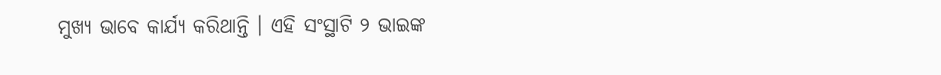ମୁଖ୍ୟ ଭାବେ କାର୍ଯ୍ୟ କରିଥାନ୍ତି । ଏହି ସଂସ୍ଥାଟି ୨ ଭାଇଙ୍କ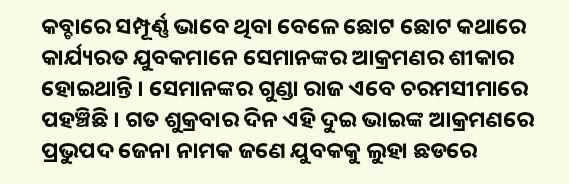କବ୍ଚାରେ ସମ୍ପୂର୍ଣ୍ଣ ଭାବେ ଥିବା ବେଳେ ଛୋଟ ଛୋଟ କଥାରେ କାର୍ଯ୍ୟରତ ଯୁବକମାନେ ସେମାନଙ୍କର ଆକ୍ରମଣର ଶୀକାର ହୋଇଥାନ୍ତି । ସେମାନଙ୍କର ଗୁଣ୍ଡା ରାଜ ଏବେ ଚରମସୀମାରେ ପହଞ୍ଚିଛି । ଗତ ଶୁକ୍ରବାର ଦିନ ଏହି ଦୁଇ ଭାଇଙ୍କ ଆକ୍ରମଣରେ ପ୍ରଭୁପଦ ଜେନା ନାମକ ଜଣେ ଯୁବକକୁ ଲୁହା ଛଡରେ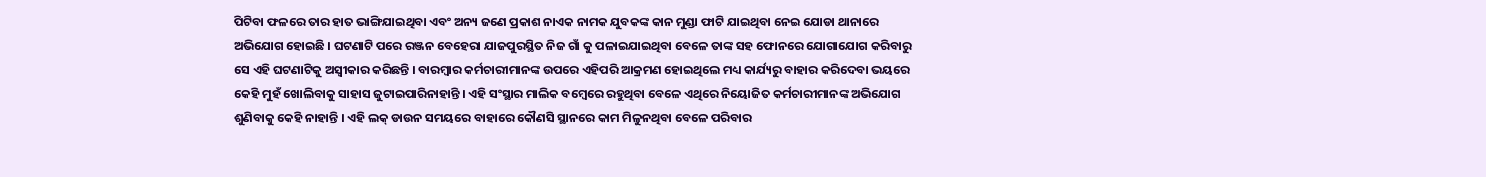ପିଟିବା ଫଳରେ ତାର ହାତ ଭାଙ୍ଗିଯାଇଥିବା ଏବଂ ଅନ୍ୟ ଜଣେ ପ୍ରକାଶ ନାଏକ ନାମକ ଯୁବକଙ୍କ କାନ ମୁଣ୍ଡା ଫାଟି ଯାଇଥିବା ନେଇ ଯୋଡା ଥାନାରେ ଅଭିଯୋଗ ହୋଇଛି । ଘଟଣାଟି ପରେ ରଞ୍ଜନ ବେହେରା ଯାଜପୁରସ୍ଥିତ ନିଜ ଗାଁ କୁ ପଳାଇଯାଇଥିବା ବେଳେ ତାଙ୍କ ସହ ଫୋନରେ ଯୋଗାଯୋଗ କରିବାରୁ ସେ ଏହି ଘଟଣାଟିକୁ ଅସ୍ୱୀକାର କରିଛନ୍ତି । ବାରମ୍ବାର କର୍ମଚାରୀମାନଙ୍କ ଉପରେ ଏହିପରି ଆକ୍ରମଣ ହୋଇଥିଲେ ମଧ୍ୟ କାର୍ଯ୍ୟରୁ ବାହାର କରିଦେବା ଭୟରେ କେହି ମୁହଁ ଖୋଲିବାକୁ ସାହାସ ଜୁଟାଇପାରିନାହାନ୍ତି । ଏହି ସଂସ୍ଥାର ମାଲିକ ବମ୍ବେରେ ରହୁଥିବା ବେଳେ ଏଥିରେ ନିୟୋଜିତ କର୍ମଚାରୀମାନଙ୍କ ଅଭିଯୋଗ ଶୁଣିବାକୁ କେହି ନାହାନ୍ତି । ଏହି ଲକ୍ ଡାଉନ ସମୟରେ ବାହାରେ କୌଣସି ସ୍ଥାନରେ କାମ ମିଳୁନଥିବା ବେଳେ ପରିବାର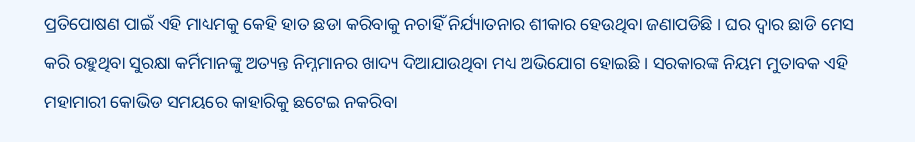ପ୍ରତିପୋଷଣ ପାଇଁ ଏହି ମାଧ୍ୟମକୁ କେହି ହାତ ଛଡା କରିବାକୁ ନଚାହିଁ ନିର୍ଯ୍ୟାତନାର ଶୀକାର ହେଉଥିବା ଜଣାପଡିଛି । ଘର ଦ୍ୱାର ଛାଡି ମେସ କରି ରହୁଥିବା ସୁରକ୍ଷା କର୍ମିମାନଙ୍କୁ ଅତ୍ୟନ୍ତ ନିମ୍ନମାନର ଖାଦ୍ୟ ଦିଆଯାଉଥିବା ମଧ୍ୟ ଅଭିଯୋଗ ହୋଇଛି । ସରକାରଙ୍କ ନିୟମ ମୁତାବକ ଏହି ମହାମାରୀ କୋଭିଡ ସମୟରେ କାହାରିକୁ ଛଟେଇ ନକରିବା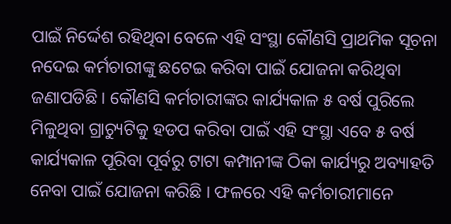ପାଇଁ ନିର୍ଦ୍ଦେଶ ରହିଥିବା ବେଳେ ଏହି ସଂସ୍ଥା କୌଣସି ପ୍ରାଥମିକ ସୂଚନା ନଦେଇ କର୍ମଚାରୀଙ୍କୁ ଛଟେଇ କରିବା ପାଇଁ ଯୋଜନା କରିଥିବା ଜଣାପଡିଛି । କୌଣସି କର୍ମଚାରୀଙ୍କର କାର୍ଯ୍ୟକାଳ ୫ ବର୍ଷ ପୁରିଲେ ମିଳୁଥିବା ଗ୍ରାଚ୍ୟୁଟିକୁ ହଡପ କରିବା ପାଇଁ ଏହି ସଂସ୍ଥା ଏବେ ୫ ବର୍ଷ କାର୍ଯ୍ୟକାଳ ପୂରିବା ପୂର୍ବରୁ ଟାଟା କମ୍ପାନୀଙ୍କ ଠିକା କାର୍ଯ୍ୟରୁ ଅବ୍ୟାହତି ନେବା ପାଇଁ ଯୋଜନା କରିଛି । ଫଳରେ ଏହି କର୍ମଚାରୀମାନେ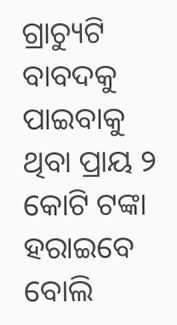ଗ୍ରାଚ୍ୟୁଟି ବାବଦକୁ ପାଇବାକୁ ଥିବା ପ୍ରାୟ ୨ କୋଟି ଟଙ୍କା ହରାଇବେ ବୋଲି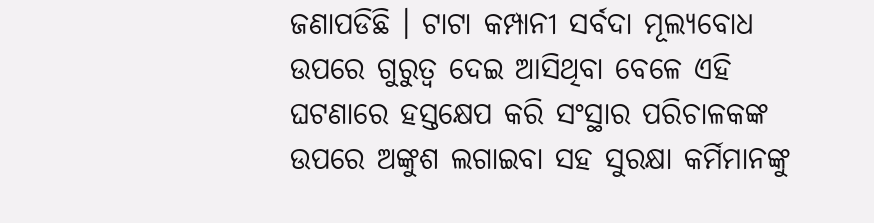ଜଣାପଡିଛି । ଟାଟା କମ୍ପାନୀ ସର୍ବଦା ମୂଲ୍ୟବୋଧ ଉପରେ ଗୁରୁତ୍ୱ ଦେଇ ଆସିଥିବା ବେଳେ ଏହି ଘଟଣାରେ ହସ୍ତକ୍ଷେପ କରି ସଂସ୍ଥାର ପରିଚାଳକଙ୍କ ଉପରେ ଅଙ୍କୁଶ ଲଗାଇବା ସହ ସୁରକ୍ଷା କର୍ମିମାନଙ୍କୁ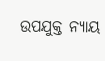ଉପଯୁକ୍ତ ନ୍ୟାୟ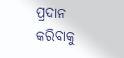ପ୍ରଦାନ କରିବାକୁ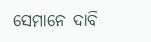ସେମାନେ ଦାବି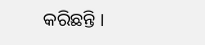କରିଛନ୍ତି ।